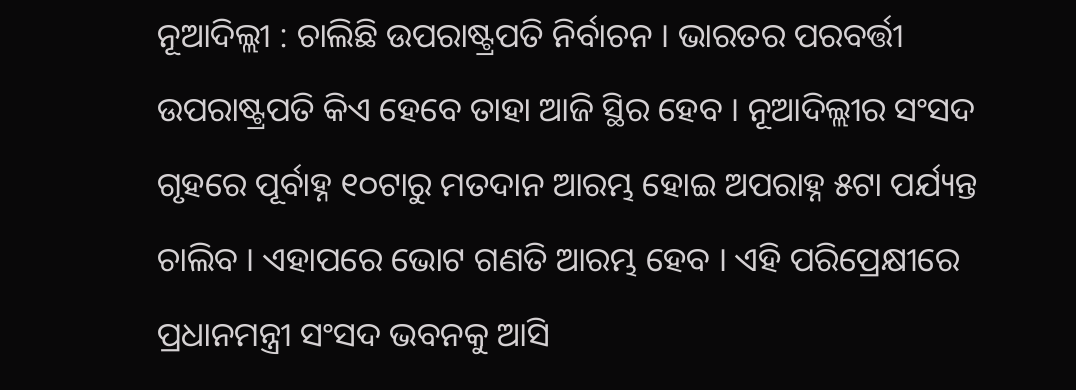ନୂଆଦିଲ୍ଲୀ : ଚାଲିଛି ଉପରାଷ୍ଟ୍ରପତି ନିର୍ବାଚନ । ଭାରତର ପରବର୍ତ୍ତୀ ଉପରାଷ୍ଟ୍ରପତି କିଏ ହେବେ ତାହା ଆଜି ସ୍ଥିର ହେବ । ନୂଆଦିଲ୍ଲୀର ସଂସଦ ଗୃହରେ ପୂର୍ବାହ୍ନ ୧୦ଟାରୁ ମତଦାନ ଆରମ୍ଭ ହୋଇ ଅପରାହ୍ନ ୫ଟା ପର୍ଯ୍ୟନ୍ତ ଚାଲିବ । ଏହାପରେ ଭୋଟ ଗଣତି ଆରମ୍ଭ ହେବ । ଏହି ପରିପ୍ରେକ୍ଷୀରେ ପ୍ରଧାନମନ୍ତ୍ରୀ ସଂସଦ ଭବନକୁ ଆସି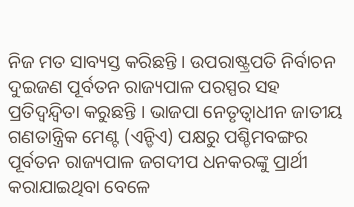ନିଜ ମତ ସାବ୍ୟସ୍ତ କରିଛନ୍ତି । ଉପରାଷ୍ଟ୍ରପତି ନିର୍ବାଚନ ଦୁଇଜଣ ପୂର୍ବତନ ରାଜ୍ୟପାଳ ପରସ୍ପର ସହ ପ୍ରତିଦ୍ୱନ୍ଦ୍ୱିତା କରୁଛନ୍ତି । ଭାଜପା ନେତୃତ୍ୱାଧୀନ ଜାତୀୟ ଗଣତାନ୍ତ୍ରିକ ମେଣ୍ଟ (ଏନ୍ଡିଏ) ପକ୍ଷରୁ ପଶ୍ଚିମବଙ୍ଗର ପୂର୍ବତନ ରାଜ୍ୟପାଳ ଜଗଦୀପ ଧନକରଙ୍କୁ ପ୍ରାର୍ଥୀ କରାଯାଇଥିବା ବେଳେ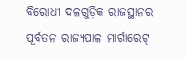ବିରୋଧୀ ଦଳଗୁଡ଼ିକ ରାଜସ୍ଥାନର ପୂର୍ବତନ ରାଜ୍ୟପାଳ ମାର୍ଗାରେଟ୍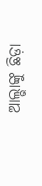ଆଲ୍ଭାଙ୍କୁ ଛିଡ଼ା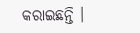କରାଇଛନ୍ତି ।